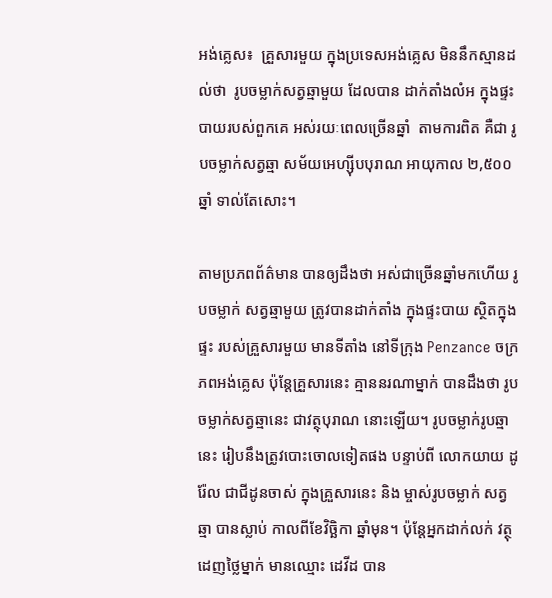អង់គ្លេស៖  គ្រួសារមួយ ក្នុងប្រទេសអង់គ្លេស មិននឹកស្មានដល់ថា  រូបចម្លាក់សត្វឆ្មាមួយ ដែលបាន ដាក់តាំងលំអ ក្នុងផ្ទះបាយរបស់ពួកគេ អស់រយៈពេលច្រើនឆ្នាំ  តាមការពិត គឺជា រូបចម្លាក់សត្វឆ្មា សម័យអេហ្ស៊ីបបុរាណ អាយុកាល ២,៥០០ឆ្នាំ ទាល់តែសោះ។

តាមប្រភពព័ត៌មាន បានឲ្យដឹងថា អស់ជាច្រើនឆ្នាំមកហើយ រូបចម្លាក់ សត្វឆ្មាមួយ ត្រូវបានដាក់តាំង ក្នុងផ្ទះបាយ ស្ថិតក្នុងផ្ទះ របស់គ្រួសារមួយ មានទីតាំង នៅទីក្រុង Penzance ចក្រភពអង់គ្លេស ប៉ុន្តែគ្រួសារនេះ គ្មាននរណាម្នាក់ បានដឹងថា រូបចម្លាក់សត្វឆ្មានេះ ជាវត្ថុបុរាណ នោះឡើយ។ រូបចម្លាក់រូបឆ្មានេះ រៀបនឹងត្រូវបោះចោលទៀតផង បន្ទាប់ពី លោកយាយ ដូរ៉ែល ជាជីដូនចាស់ ក្នុងគ្រួសារនេះ និង ម្ចាស់រូបចម្លាក់ សត្វឆ្មា បានស្លាប់ កាលពីខែវិច្ឆិកា ឆ្នាំមុន។ ប៉ុន្តែអ្នកដាក់លក់ វត្ថុដេញថ្លៃម្នាក់ មានឈ្មោះ ដេវីដ បាន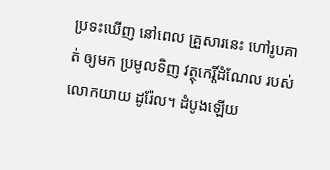ប្រទះឃើញ នៅពេល គ្រួសារនេះ ហៅរូបគាត់ ឲ្យមក ប្រមូលទិញ វត្ថុកេរ្តិ៍ដំណែល របស់លោកយាយ ដូរ៉ែល។ ដំបូងឡើយ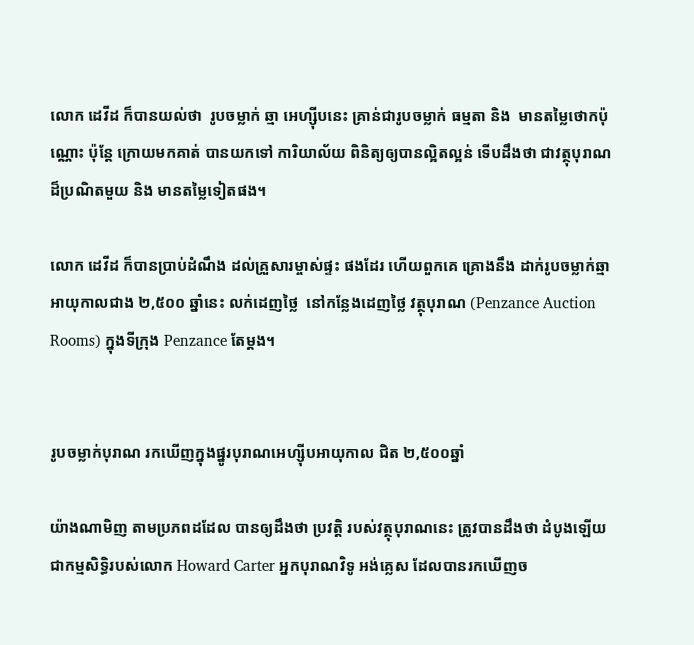លោក ដេវីដ ក៏បានយល់ថា  រូបចម្លាក់ ឆ្មា អេហ្ស៊ីបនេះ គ្រាន់ជារូបចម្លាក់ ធម្មតា និង  មានតម្លៃថោកប៉ុណ្ណោះ ប៉ុន្តែ ក្រោយមកគាត់ បានយកទៅ ការិយាល័យ ពិនិត្យឲ្យបានល្អិតល្អន់ ទើបដឹងថា ជាវត្ថុបុរាណ ដ៏ប្រណិតមួយ និង មានតម្លៃទៀតផង។

លោក ដេវីដ ក៏បានប្រាប់ដំណឹង ដល់គ្រួសារម្ចាស់ផ្ទះ ផងដែរ ហើយពួកគេ គ្រោងនឹង ដាក់រូបចម្លាក់ឆ្មា អាយុកាលជាង ២,៥០០ ឆ្នាំនេះ លក់ដេញថ្លៃ  នៅកន្លែងដេញថ្លៃ វត្ថុបុរាណ (Penzance Auction Rooms) ក្នុងទីក្រុង Penzance តែម្តង។


រូបចម្លាក់បុរាណ រកឃើញក្នុងផ្នូរបុរាណអេហ្ស៊ីបអាយុកាល ជិត ២,៥០០ឆ្នាំ

យ៉ាងណាមិញ តាមប្រភពដដែល បានឲ្យដឹងថា ប្រវត្តិ របស់វត្ថុបុរាណនេះ ត្រូវបានដឹងថា ដំបូងឡើយ ជាកម្មសិទ្ធិរបស់លោក Howard Carter អ្នកបុរាណវិទូ អង់គ្លេស ដែលបានរកឃើញច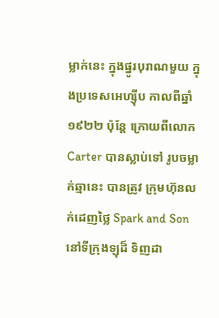ម្លាក់នេះ ក្នុងផ្នូរបុរាណមួយ ក្នុងប្រទេសអេហ្ស៊ីប កាលពីឆ្នាំ ១៩២២ ប៉ុន្តែ ក្រោយពីលោក Carter បានស្លាប់ទៅ រូបចម្លាក់ឆ្មានេះ បានត្រូវ ក្រុមហ៊ុនលក់ដេញថ្លៃ Spark and Son នៅទីក្រុងឡុដ៏ ទិញដា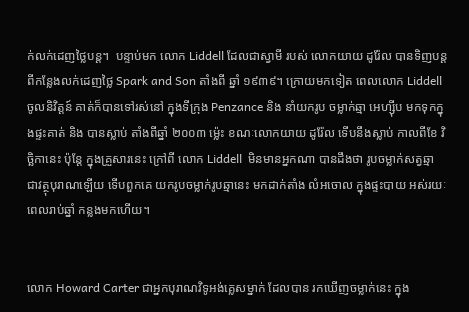ក់លក់ដេញថ្លៃបន្ត។  បន្ទាប់មក លោក Liddell ដែលជាស្វាមី របស់ លោកយាយ ដូរ៉ែល បានទិញបន្ត ពីកន្លែងលក់ដេញថ្លៃ Spark and Son តាំងពី ឆ្នាំ ១៩៣៩។ ក្រោយមកទៀត ពេលលោក Liddell ចូលនិវិត្តន៍ គាត់ក៏បានទៅរស់នៅ ក្នុងទីក្រុង Penzance និង នាំយករូប ចម្លាក់ឆ្មា អេហ្ស៊ីប មកទុកក្នុងផ្ទះគាត់ និង បានស្លាប់ តាំងពីឆ្នាំ ២០០៣ ម្ល៉េះ ខណៈលោកយាយ ដូរ៉ែល ទើបនឹងស្លាប់ កាលពីខែ វិច្ឆិកានេះ ប៉ុន្តែ ក្នុងគ្រួសារនេះ ក្រៅពី លោក Liddell  មិនមានអ្នកណា បានដឹងថា រូបចម្លាក់សត្វឆ្មា ជាវត្ថុបុរាណឡើយ ទើបពួកគេ យករូបចម្លាក់រូបឆ្មានេះ មកដាក់តាំង លំអចោល ក្នុងផ្ទះបាយ អស់រយៈពេលរាប់ឆ្នាំ កន្លងមកហើយ។


លោក Howard Carter ជាអ្នកបុរាណវិទូអង់គ្លេសម្នាក់ ដែលបាន រកឃើញចម្លាក់នេះ ក្នុង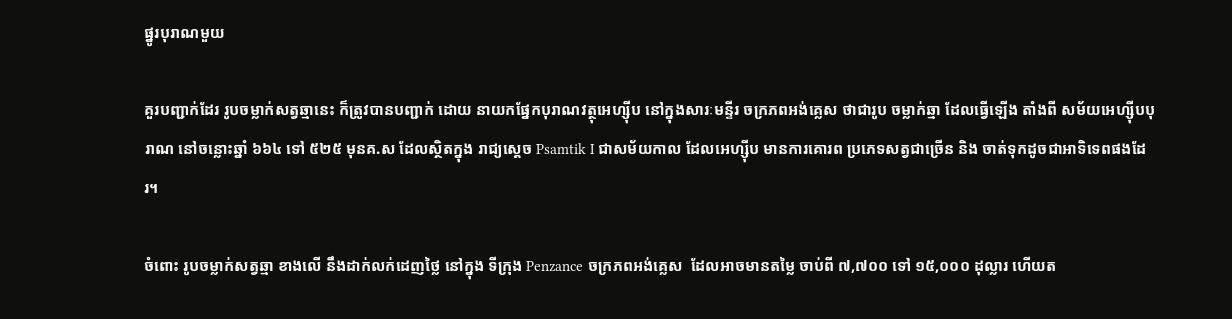ផ្នូរបុរាណមួយ

គួរបញ្ជាក់ដែរ រូបចម្លាក់សត្វឆ្មានេះ ក៏ត្រូវបានបញ្ជាក់ ដោយ នាយកផ្នែកបុរាណវត្ថុអេហ្ស៊ីប នៅក្នុងសារៈមន្ទីរ ចក្រភពអង់គ្លេស ថាជារូប ចម្លាក់ឆ្មា ដែលធ្វើឡើង តាំងពី សម័យអេហ្ស៊ីបបុរាណ នៅចន្លោះឆ្នាំ ៦៦៤ ទៅ ៥២៥ មុនគ.ស ដែលស្ថិតក្នុង រាជ្យស្តេច Psamtik I ជាសម័យកាល ដែលអេហ្ស៊ីប មានការគោរព ប្រភេទសត្វជាច្រើន និង ចាត់ទុកដូចជាអាទិទេពផងដែរ។

ចំពោះ រូបចម្លាក់សត្វឆ្មា ខាងលើ នឹងដាក់លក់ដេញថ្លៃ នៅក្នុង ទីក្រុង Penzance ចក្រភពអង់គ្លេស  ដែលអាចមានតម្លៃ ចាប់ពី ៧,៧០០ ទៅ ១៥,០០០ ដុល្លារ ហើយត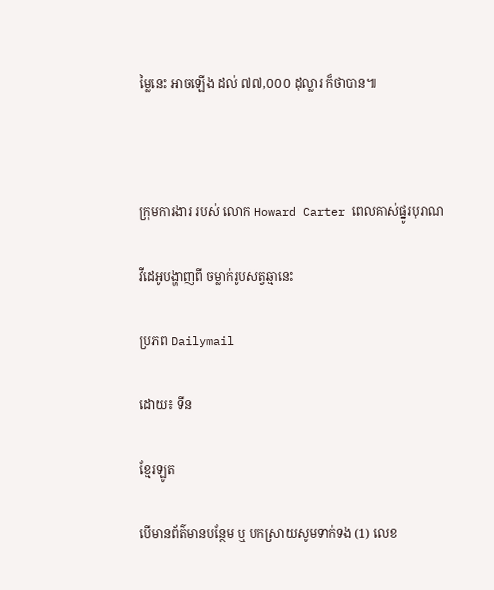ម្លៃនេះ អាចឡើង ដល់ ៧៧,០០០ ដុល្លារ ក៏ថាបាន៕



ក្រុមការងារ របស់ លោក Howard Carter ពេលគាស់ផ្នូរបុរាណ

វីដេអូបង្ហាញពី ចម្លាក់រូបសត្វឆ្មានេះ

ប្រភព Dailymail

ដោយ៖ ទីន

ខ្មែរឡូត

បើមានព័ត៌មានបន្ថែម ឬ បកស្រាយសូមទាក់ទង (1) លេខ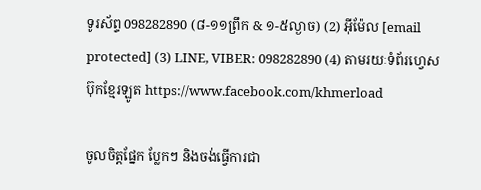ទូរស័ព្ទ 098282890 (៨-១១ព្រឹក & ១-៥ល្ងាច) (2) អ៊ីម៉ែល [email protected] (3) LINE, VIBER: 098282890 (4) តាមរយៈទំព័រហ្វេសប៊ុកខ្មែរឡូត https://www.facebook.com/khmerload

ចូលចិត្តផ្នែក ប្លែកៗ និងចង់ធ្វើការជា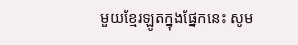មួយខ្មែរឡូតក្នុងផ្នែកនេះ សូម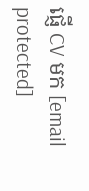ផ្ញើ CV មក [email protected]